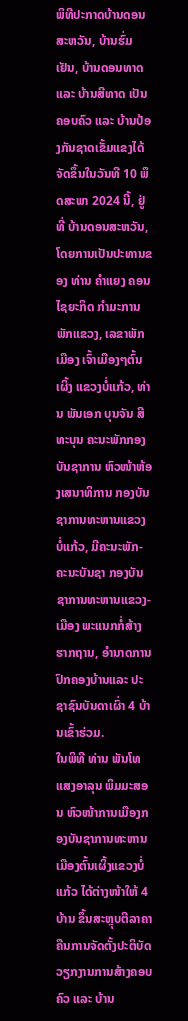ພິທີປະກາດບ້ານດອນສະຫວັນ, ບ້ານຮົ່ມເຢັນ, ບ້ານດອນທາດ ແລະ ບ້ານສີທາດ ເປັນຄອບຄົວ ແລະ ບ້ານປ້ອງກັນຊາດເຂັ້ມແຂງໄດ້ຈັດຂຶ້ນໃນວັນທີ 10 ພຶດສະພາ 2024 ນີ້, ຢູ່ທີ່ ບ້ານດອນສະຫວັນ, ໂດຍການເປັນປະທານຂອງ ທ່ານ ຄຳແຍງ ຄອນໄຊຍະກິດ ກຳມະການພັກແຂວງ, ເລຂາພັກເມືອງ ເຈົ້າເມືອງໆຕົ້ນເຜິ້ງ ແຂວງບໍ່ແກ້ວ, ທ່ານ ພັນເອກ ບຸນຈັນ ສີທະບຸນ ຄະນະພັກກອງບັນຊາການ ຫົວໜ້າຫ້ອງເສນາທິການ ກອງບັນຊາການທະຫານແຂວງບໍ່ແກ້ວ, ມີຄະນະພັກ-ຄະນະບັນຊາ ກອງບັນຊາການທະຫານແຂວງ-ເມືອງ ພະແນກກໍ່ສ້າງຮາກຖານ, ອຳນາດການປົກຄອງບ້ານແລະ ປະຊາຊົນບັນດາເຜົ່າ 4 ບ້ານເຂົ້າຮ່ວມ.
ໃນພິທີ ທ່ານ ພັນໂທ ແສງອາລຸນ ພິມມະສອນ ຫົວໜ້າການເມືອງກອງບັນຊາການທະຫານເມືອງຕົ້ນເຜິ້ງແຂວງບໍ່ແກ້ວ ໄດ້ຕ່າງໜ້າໃຫ້ 4 ບ້ານ ຂຶ້ນສະຫຼຸບຕີລາຄາຄືນການຈັດຕັ້ງປະຕິບັດວຽກງານການສ້າງຄອບຄົວ ແລະ ບ້ານ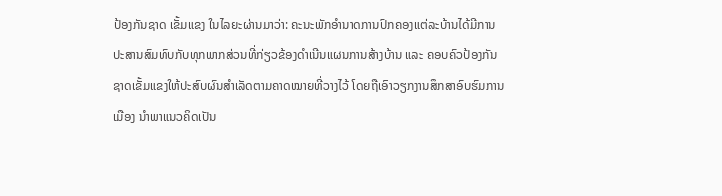ປ້ອງກັນຊາດ ເຂັ້ມແຂງ ໃນໄລຍະຜ່ານມາວ່າ: ຄະນະພັກອໍານາດການປົກຄອງແຕ່ລະບ້ານໄດ້ມີການປະສານສົມທົບກັບທຸກພາກສ່ວນທີ່ກ່ຽວຂ້ອງດໍາເນີນແຜນການສ້າງບ້ານ ແລະ ຄອບຄົວປ້ອງກັນຊາດເຂັ້ມແຂງໃຫ້ປະສົບຜົນສໍາເລັດຕາມຄາດໝາຍທີ່ວາງໄວ້ ໂດຍຖືເອົາວຽກງານສຶກສາອົບຮົມການເມືອງ ນຳພາແນວຄິດເປັນ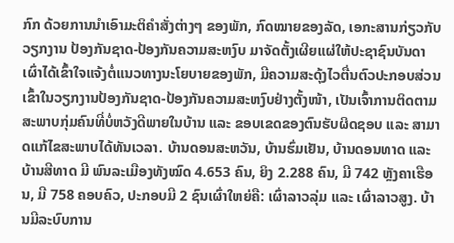ກົກ ດ້ວຍການນຳເອົາມະຕິຄຳສັ່ງຕ່າງໆ ຂອງພັກ, ກົດໝາຍຂອງລັດ, ເອກະສານກ່ຽວກັບວຽກງານ ປ້ອງກັນຊາດ-ປ້ອງກັນຄວາມສະຫງົບ ມາຈັດຕັ້ງເຜີຍແຜ່ໃຫ້ປະຊາຊົນບັນດາເຜົ່າໄດ້ເຂົ້າໃຈແຈ້ງຕໍ່ແນວທາງນະໂຍບາຍຂອງພັກ, ມີຄວາມສະດຸ້ງໄວຕື່ນຕົວປະກອບສ່ວນເຂົ້າໃນວຽກງານປ້ອງກັນຊາດ-ປ້ອງກັນຄວາມສະຫງົບຢ່າງຕັ້ງໜ້າ, ເປັນເຈົ້າການຕິດຕາມສະພາບກຸ່ມຄົນທີ່ບໍ່ຫວັງດີພາຍໃນບ້ານ ແລະ ຂອບເຂດຂອງຕົນຮັບຜິດຊອບ ແລະ ສາມາດແກ້ໄຂສະພາບໄດ້ທັນເວລາ. ບ້ານດອນສະຫວັນ, ບ້ານຮົ່ມເຢັນ, ບ້ານດອນທາດ ແລະ ບ້ານສີທາດ ມີ ພົນລະເມືອງທັງໝົດ 4.653 ຄົນ, ຍິງ 2.288 ຄົນ, ມີ 742 ຫຼັງຄາເຮືອນ, ມີ 758 ຄອບຄົວ, ປະກອບມີ 2 ຊົນເຜົ່າໃຫຍ່ຄື: ເຜົ່າລາວລຸ່ມ ແລະ ເຜົ່າລາວສູງ. ບ້ານມີລະບົບການ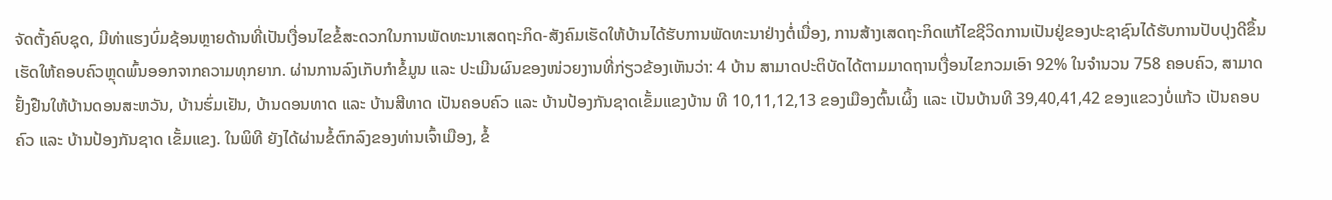ຈັດຕັ້ງຄົບຊຸດ, ມີທ່າແຮງບົ່ມຊ້ອນຫຼາຍດ້ານທີ່ເປັນເງື່ອນໄຂຂໍ້ສະດວກໃນການພັດທະນາເສດຖະກິດ-ສັງຄົມເຮັດໃຫ້ບ້ານໄດ້ຮັບການພັດທະນາຢ່າງຕໍ່ເນື່ອງ, ການສ້າງເສດຖະກິດແກ້ໄຂຊີວິດການເປັນຢູ່ຂອງປະຊາຊົນໄດ້ຮັບການປັບປຸງດີຂຶ້ນ ເຮັດໃຫ້ຄອບຄົວຫຼຸດພົ້ນອອກຈາກຄວາມທຸກຍາກ. ຜ່ານການລົງເກັບກໍາຂໍ້ມູນ ແລະ ປະເມີນຜົນຂອງໜ່ວຍງານທີ່ກ່ຽວຂ້ອງເຫັນວ່າ: 4 ບ້ານ ສາມາດປະຕິບັດໄດ້ຕາມມາດຖານເງື່ອນໄຂກວມເອົາ 92% ໃນຈໍານວນ 758 ຄອບຄົວ, ສາມາດຢັ້ງຢືນໃຫ້ບ້ານດອນສະຫວັນ, ບ້ານຮົ່ມເຢັນ, ບ້ານດອນທາດ ແລະ ບ້ານສີທາດ ເປັນຄອບຄົວ ແລະ ບ້ານປ້ອງກັນຊາດເຂັ້ມແຂງບ້ານ ທີ 10,11,12,13 ຂອງເມືອງຕົ້ນເຜິ້ງ ແລະ ເປັນບ້ານທີ 39,40,41,42 ຂອງແຂວງບໍ່ແກ້ວ ເປັນຄອບຄົວ ແລະ ບ້ານປ້ອງກັນຊາດ ເຂັ້ມແຂງ. ໃນພິທີ ຍັງໄດ້ຜ່ານຂໍ້ຕົກລົງຂອງທ່ານເຈົ້າເມືອງ, ຂໍ້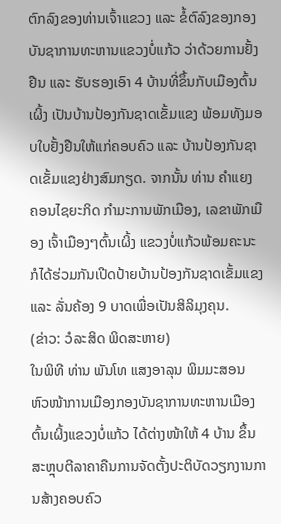ຕົກລົງຂອງທ່ານເຈົ້າແຂວງ ແລະ ຂໍ້ຕົລົງຂອງກອງບັນຊາການທະຫານແຂວງບໍ່ແກ້ວ ວ່າດ້ວຍການຢັ້ງຢືນ ແລະ ຮັບຮອງເອົາ 4 ບ້ານທີ່ຂຶ້ນກັບເມືອງຕົ້ນເຜິ້ງ ເປັນບ້ານປ້ອງກັນຊາດເຂັ້ມແຂງ ພ້ອມທັງມອບໃບຢັ້ງຢືນໃຫ້ແກ່ຄອບຄົວ ແລະ ບ້ານປ້ອງກັນຊາດເຂັ້ມແຂງຢ່າງສົມກຽດ. ຈາກນັ້ນ ທ່ານ ຄຳແຍງ ຄອນໄຊຍະກິດ ກຳມະການພັກເມືອງ, ເລຂາພັກເມືອງ ເຈົ້າເມືອງໆຕົ້ນເຜິ້ງ ແຂວງບໍ່ແກ້ວພ້ອມຄະນະ ກໍໄດ້ຮ່ວມກັນເປີດປ້າຍບ້ານປ້ອງກັນຊາດເຂັ້ມແຂງ ແລະ ລັ່ນຄ້ອງ 9 ບາດເພື່ອເປັນສິລິມຸງຄຸນ.
(ຂ່າວ: ວໍລະສິດ ພິດສະຫາຍ)
ໃນພິທີ ທ່ານ ພັນໂທ ແສງອາລຸນ ພິມມະສອນ ຫົວໜ້າການເມືອງກອງບັນຊາການທະຫານເມືອງຕົ້ນເຜິ້ງແຂວງບໍ່ແກ້ວ ໄດ້ຕ່າງໜ້າໃຫ້ 4 ບ້ານ ຂຶ້ນສະຫຼຸບຕີລາຄາຄືນການຈັດຕັ້ງປະຕິບັດວຽກງານການສ້າງຄອບຄົວ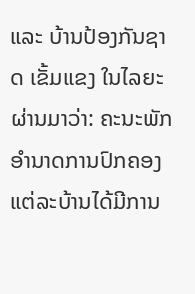ແລະ ບ້ານປ້ອງກັນຊາດ ເຂັ້ມແຂງ ໃນໄລຍະຜ່ານມາວ່າ: ຄະນະພັກອໍານາດການປົກຄອງແຕ່ລະບ້ານໄດ້ມີການ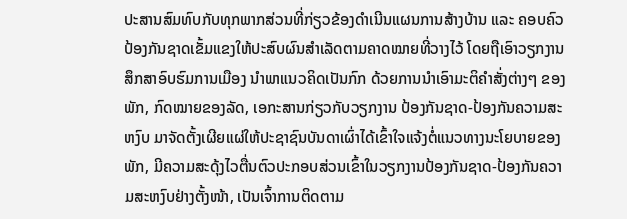ປະສານສົມທົບກັບທຸກພາກສ່ວນທີ່ກ່ຽວຂ້ອງດໍາເນີນແຜນການສ້າງບ້ານ ແລະ ຄອບຄົວປ້ອງກັນຊາດເຂັ້ມແຂງໃຫ້ປະສົບຜົນສໍາເລັດຕາມຄາດໝາຍທີ່ວາງໄວ້ ໂດຍຖືເອົາວຽກງານສຶກສາອົບຮົມການເມືອງ ນຳພາແນວຄິດເປັນກົກ ດ້ວຍການນຳເອົາມະຕິຄຳສັ່ງຕ່າງໆ ຂອງພັກ, ກົດໝາຍຂອງລັດ, ເອກະສານກ່ຽວກັບວຽກງານ ປ້ອງກັນຊາດ-ປ້ອງກັນຄວາມສະຫງົບ ມາຈັດຕັ້ງເຜີຍແຜ່ໃຫ້ປະຊາຊົນບັນດາເຜົ່າໄດ້ເຂົ້າໃຈແຈ້ງຕໍ່ແນວທາງນະໂຍບາຍຂອງພັກ, ມີຄວາມສະດຸ້ງໄວຕື່ນຕົວປະກອບສ່ວນເຂົ້າໃນວຽກງານປ້ອງກັນຊາດ-ປ້ອງກັນຄວາມສະຫງົບຢ່າງຕັ້ງໜ້າ, ເປັນເຈົ້າການຕິດຕາມ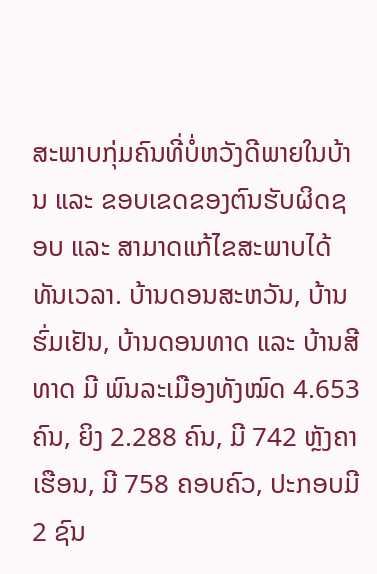ສະພາບກຸ່ມຄົນທີ່ບໍ່ຫວັງດີພາຍໃນບ້ານ ແລະ ຂອບເຂດຂອງຕົນຮັບຜິດຊອບ ແລະ ສາມາດແກ້ໄຂສະພາບໄດ້ທັນເວລາ. ບ້ານດອນສະຫວັນ, ບ້ານຮົ່ມເຢັນ, ບ້ານດອນທາດ ແລະ ບ້ານສີທາດ ມີ ພົນລະເມືອງທັງໝົດ 4.653 ຄົນ, ຍິງ 2.288 ຄົນ, ມີ 742 ຫຼັງຄາເຮືອນ, ມີ 758 ຄອບຄົວ, ປະກອບມີ 2 ຊົນ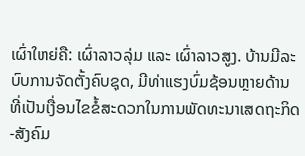ເຜົ່າໃຫຍ່ຄື: ເຜົ່າລາວລຸ່ມ ແລະ ເຜົ່າລາວສູງ. ບ້ານມີລະບົບການຈັດຕັ້ງຄົບຊຸດ, ມີທ່າແຮງບົ່ມຊ້ອນຫຼາຍດ້ານທີ່ເປັນເງື່ອນໄຂຂໍ້ສະດວກໃນການພັດທະນາເສດຖະກິດ-ສັງຄົມ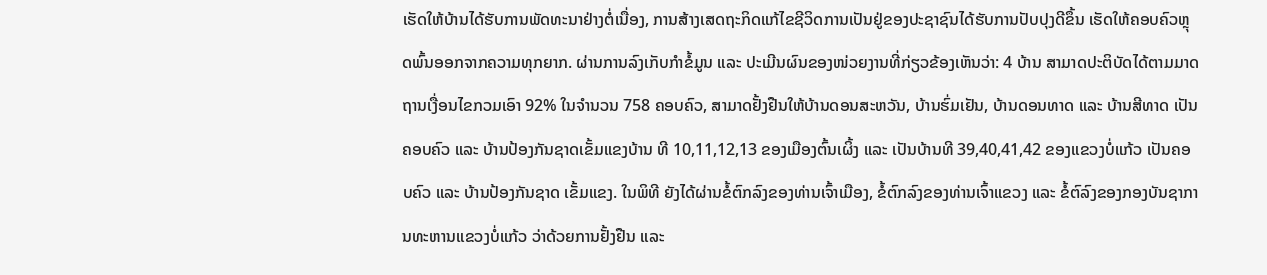ເຮັດໃຫ້ບ້ານໄດ້ຮັບການພັດທະນາຢ່າງຕໍ່ເນື່ອງ, ການສ້າງເສດຖະກິດແກ້ໄຂຊີວິດການເປັນຢູ່ຂອງປະຊາຊົນໄດ້ຮັບການປັບປຸງດີຂຶ້ນ ເຮັດໃຫ້ຄອບຄົວຫຼຸດພົ້ນອອກຈາກຄວາມທຸກຍາກ. ຜ່ານການລົງເກັບກໍາຂໍ້ມູນ ແລະ ປະເມີນຜົນຂອງໜ່ວຍງານທີ່ກ່ຽວຂ້ອງເຫັນວ່າ: 4 ບ້ານ ສາມາດປະຕິບັດໄດ້ຕາມມາດຖານເງື່ອນໄຂກວມເອົາ 92% ໃນຈໍານວນ 758 ຄອບຄົວ, ສາມາດຢັ້ງຢືນໃຫ້ບ້ານດອນສະຫວັນ, ບ້ານຮົ່ມເຢັນ, ບ້ານດອນທາດ ແລະ ບ້ານສີທາດ ເປັນຄອບຄົວ ແລະ ບ້ານປ້ອງກັນຊາດເຂັ້ມແຂງບ້ານ ທີ 10,11,12,13 ຂອງເມືອງຕົ້ນເຜິ້ງ ແລະ ເປັນບ້ານທີ 39,40,41,42 ຂອງແຂວງບໍ່ແກ້ວ ເປັນຄອບຄົວ ແລະ ບ້ານປ້ອງກັນຊາດ ເຂັ້ມແຂງ. ໃນພິທີ ຍັງໄດ້ຜ່ານຂໍ້ຕົກລົງຂອງທ່ານເຈົ້າເມືອງ, ຂໍ້ຕົກລົງຂອງທ່ານເຈົ້າແຂວງ ແລະ ຂໍ້ຕົລົງຂອງກອງບັນຊາການທະຫານແຂວງບໍ່ແກ້ວ ວ່າດ້ວຍການຢັ້ງຢືນ ແລະ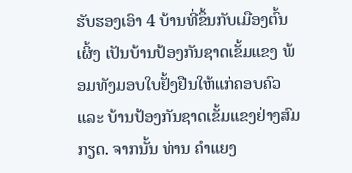ຮັບຮອງເອົາ 4 ບ້ານທີ່ຂຶ້ນກັບເມືອງຕົ້ນເຜິ້ງ ເປັນບ້ານປ້ອງກັນຊາດເຂັ້ມແຂງ ພ້ອມທັງມອບໃບຢັ້ງຢືນໃຫ້ແກ່ຄອບຄົວ ແລະ ບ້ານປ້ອງກັນຊາດເຂັ້ມແຂງຢ່າງສົມກຽດ. ຈາກນັ້ນ ທ່ານ ຄຳແຍງ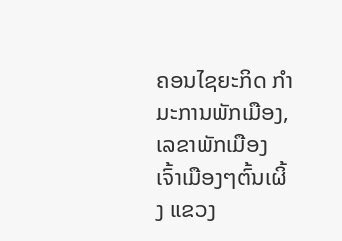ຄອນໄຊຍະກິດ ກຳມະການພັກເມືອງ, ເລຂາພັກເມືອງ ເຈົ້າເມືອງໆຕົ້ນເຜິ້ງ ແຂວງ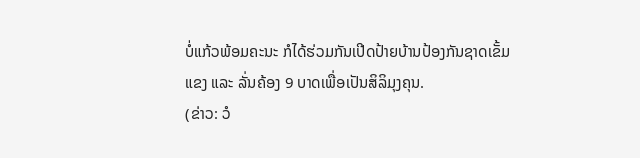ບໍ່ແກ້ວພ້ອມຄະນະ ກໍໄດ້ຮ່ວມກັນເປີດປ້າຍບ້ານປ້ອງກັນຊາດເຂັ້ມແຂງ ແລະ ລັ່ນຄ້ອງ 9 ບາດເພື່ອເປັນສິລິມຸງຄຸນ.
(ຂ່າວ: ວໍ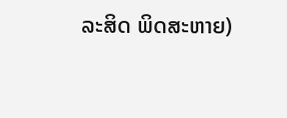ລະສິດ ພິດສະຫາຍ)